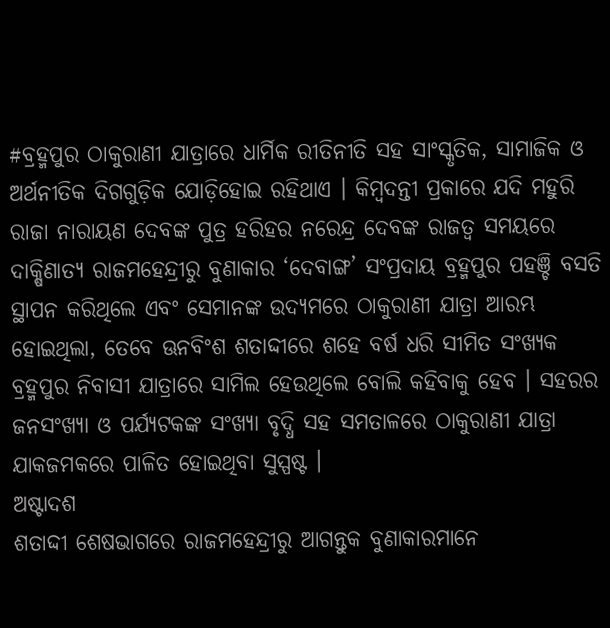#ବ୍ରହ୍ମପୁର ଠାକୁରାଣୀ ଯାତ୍ରାରେ ଧାର୍ମିକ ରୀତିନୀତି ସହ ସାଂସ୍କୃତିକ, ସାମାଜିକ ଓ ଅର୍ଥନୀତିକ ଦିଗଗୁଡ଼ିକ ଯୋଡ଼ିହୋଇ ରହିଥାଏ । କିମ୍ୱଦନ୍ତୀ ପ୍ରକାରେ ଯଦି ମହୁରି ରାଜା ନାରାୟଣ ଦେବଙ୍କ ପୁତ୍ର ହରିହର ନରେନ୍ଦ୍ର ଦେବଙ୍କ ରାଜତ୍ୱ ସମୟରେ ଦାକ୍ଷିଣାତ୍ୟ ରାଜମହେନ୍ଦ୍ରୀରୁ ବୁଣାକାର ‘ଦେବାଙ୍ଗ’ ସଂପ୍ରଦାୟ ବ୍ରହ୍ମପୁର ପହଞ୍ଚି ବସତି ସ୍ଥାପନ କରିଥିଲେ ଏବଂ ସେମାନଙ୍କ ଉଦ୍ୟମରେ ଠାକୁରାଣୀ ଯାତ୍ରା ଆରମ୍ଭ ହୋଇଥିଲା, ତେବେ ଊନବିଂଶ ଶତାଦ୍ଦୀରେ ଶହେ ବର୍ଷ ଧରି ସୀମିତ ସଂଖ୍ୟକ ବ୍ରହ୍ମପୁର ନିବାସୀ ଯାତ୍ରାରେ ସାମିଲ ହେଉଥିଲେ ବୋଲି କହିବାକୁ ହେବ । ସହରର ଜନସଂଖ୍ୟା ଓ ପର୍ଯ୍ୟଟକଙ୍କ ସଂଖ୍ୟା ବୃଦ୍ଧି ସହ ସମତାଳରେ ଠାକୁରାଣୀ ଯାତ୍ରା ଯାକଜମକରେ ପାଳିତ ହୋଇଥିବା ସୁସ୍ପଷ୍ଟ ।
ଅଷ୍ଟାଦଶ
ଶତାଦ୍ଦୀ ଶେଷଭାଗରେ ରାଜମହେନ୍ଦ୍ରୀରୁ ଆଗନ୍ତୁକ ବୁଣାକାରମାନେ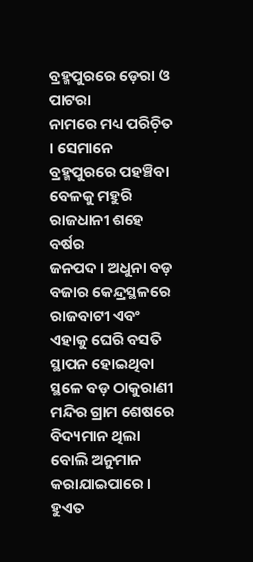ବ୍ରହ୍ମପୁରରେ ଡ଼େରା ଓ ପାଟରା
ନାମରେ ମଧ୍ୟ ପରିଚ଼ିତ । ସେମାନେ ବ୍ରହ୍ମପୁରରେ ପହଞ୍ଚିବା ବେଳକୁ ମହୁରି ରାଜଧାନୀ ଶହେ ବର୍ଷର
ଜନପଦ । ଅଧୁନା ବଡ଼ ବଜାର କେନ୍ଦ୍ରସ୍ଥଳରେ ରାଜବାଟୀ ଏବଂ ଏହାକୁ ଘେରି ବସତି ସ୍ଥାପନ ହୋଇଥିବା
ସ୍ଥଳେ ବଡ଼ ଠାକୁରାଣୀ ମନ୍ଦିର ଗ୍ରାମ ଶେଷରେ ବିଦ୍ୟମାନ ଥିଲା ବୋଲି ଅନୁମାନ କରାଯାଇପାରେ ।
ହୁଏତ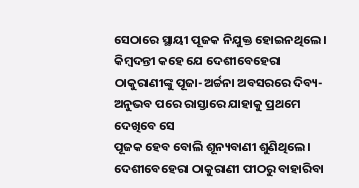ସେଠାରେ ସ୍ଥାୟୀ ପୂଜକ ନିଯୁକ୍ତ ହୋଇନଥିଲେ । କିମ୍ୱଦନ୍ତୀ କହେ ଯେ ଦେଶୀବେହେରା
ଠାକୁରାଣୀଙ୍କୁ ପୂଜା-ଅର୍ଚ୍ଚନା ଅବସରରେ ଦିବ୍ୟ-ଅନୁଭବ ପରେ ରାସ୍ତାରେ ଯାହାକୁ ପ୍ରଥମେ ଦେଖିବେ ସେ
ପୂଜକ ହେବ ବୋଲି ଶୂନ୍ୟବାଣୀ ଶୁଣିଥିଲେ ।
ଦେଶୀବେହେରା ଠାକୁରାଣୀ ପୀଠରୁ ବାହାରିବା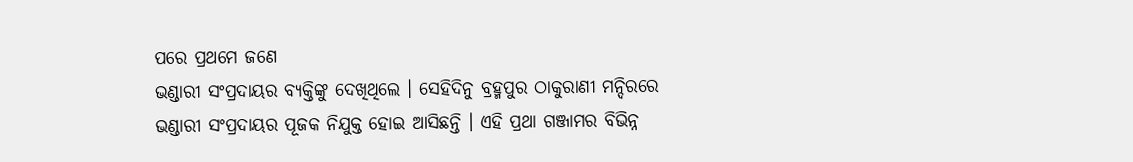ପରେ ପ୍ରଥମେ ଜଣେ
ଭଣ୍ଡାରୀ ସଂପ୍ରଦାୟର ବ୍ୟକ୍ତିଙ୍କୁ ଦେଖିଥିଲେ । ସେହିଦିନୁ ବ୍ରହ୍ମପୁର ଠାକୁରାଣୀ ମନ୍ଦିରରେ
ଭଣ୍ଡାରୀ ସଂପ୍ରଦାୟର ପୂଜକ ନିଯୁକ୍ତ ହୋଇ ଆସିଛନ୍ତି । ଏହି ପ୍ରଥା ଗଞ୍ଜାମର ବିଭିନ୍ନ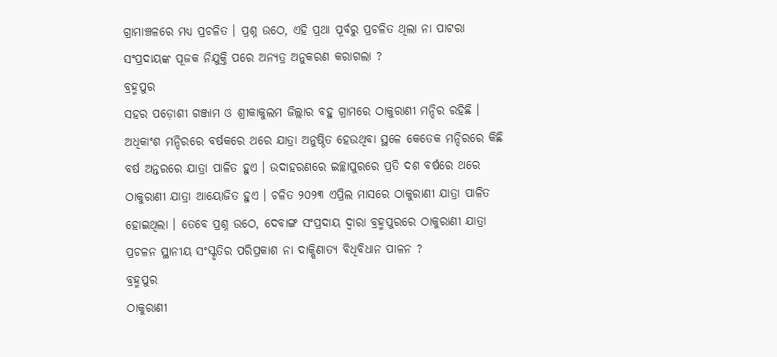ଗ୍ରାମାଞ୍ଚଳରେ ମଧ୍ୟ ପ୍ରଚଳିତ । ପ୍ରଶ୍ନ ଉଠେ, ଏହି ପ୍ରଥା ପୂର୍ବରୁ ପ୍ରଚଳିତ ଥିଲା ନା ପାଟରା
ସଂପ୍ରଦାୟଙ୍କ ପୂଜକ ନିଯୁକ୍ତି ପରେ ଅନ୍ୟତ୍ର ଅନୁକରଣ କରାଗଲା ?
ବ୍ରହ୍ମପୁର
ସହର ପଡ଼ୋଶୀ ଗଞ୍ଜାମ ଓ ଶ୍ରୀକାକୁଲମ ଜିଲ୍ଲାର ବହୁ ଗ୍ରାମରେ ଠାକୁରାଣୀ ମନ୍ଦିର ରହିଛି ।
ଅଧିକାଂଶ ମନ୍ଦିରରେ ବର୍ଷକରେ ଥରେ ଯାତ୍ରା ଅନୁଷ୍ଠିତ ହେଉଥିବା ସ୍ଥଳେ କେତେକ ମନ୍ଦିରରେ କିଛି
ବର୍ଷ ଅନ୍ତରରେ ଯାତ୍ରା ପାଳିତ ହୁଏ । ଉଦାହରଣରେ ଇଚ୍ଛାପୁରରେ ପ୍ରତି ଦଶ ବର୍ଷରେ ଥରେ
ଠାକୁରାଣୀ ଯାତ୍ରା ଆୟୋଜିତ ହୁଏ । ଚଳିତ ୨୦୨୩ ଏପ୍ରିଲ ମାସରେ ଠାକୁରାଣୀ ଯାତ୍ରା ପାଳିତ
ହୋଇଥିଲା । ତେବେ ପ୍ରଶ୍ନ ଉଠେ, ଦେବାଙ୍ଗ ସଂପ୍ରଦାୟ ଦ୍ୱାରା ବ୍ରହ୍ମପୁରରେ ଠାକୁରାଣୀ ଯାତ୍ରା
ପ୍ରଚଳନ ସ୍ଥାନୀୟ ସଂସ୍କୃତିର ପରିପ୍ରକାଶ ନା ଦାକ୍ଷିଣାତ୍ୟ ବିଧିବିଧାନ ପାଳନ ?
ବ୍ରହ୍ମପୁର
ଠାକୁରାଣୀ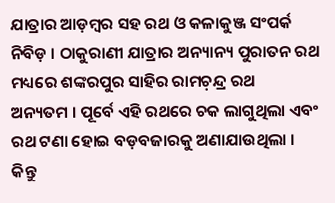ଯାତ୍ରାର ଆଡ଼ମ୍ୱର ସହ ରଥ ଓ କଳାକୁଞ୍ଜ ସଂପର୍କ ନିବିଡ଼ । ଠାକୁରାଣୀ ଯାତ୍ରାର ଅନ୍ୟାନ୍ୟ ପୁରାତନ ରଥ ମଧ୍ୟରେ ଶଙ୍କରପୁର ସାହିର ରାମଚ଼ନ୍ଦ୍ର ରଥ
ଅନ୍ୟତମ । ପୂର୍ବେ ଏହି ରଥରେ ଚକ ଲାଗୁଥିଲା ଏବଂ ରଥ ଟଣା ହୋଇ ବଡ଼ବଜାରକୁ ଅଣାଯାଉଥିଲା ।
କିନ୍ତୁ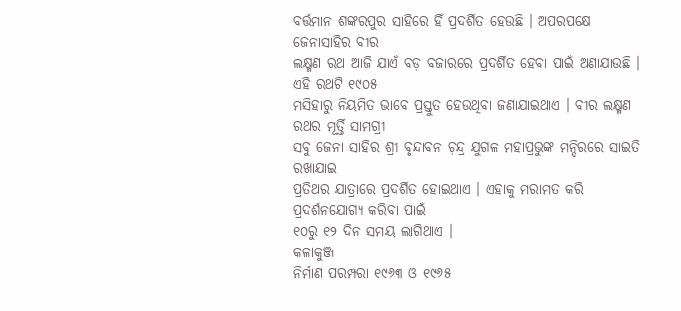ବର୍ତ୍ତମାନ ଶଙ୍କରପୁର ସାହିରେ ହିଁ ପ୍ରଦର୍ଶିତ ହେଉଛି । ଅପରପକ୍ଷେ ଜେନାସାହିର ବୀର
ଲକ୍ଷ୍ମଣ ରଥ ଆଜି ଯାଏଁ ବଡ଼ ବଜାରରେ ପ୍ରଦର୍ଶିତ ହେବା ପାଇଁ ଅଣାଯାଉଛି । ଏହି ରଥଟି ୧୯୦୫
ମସିହାରୁ ନିୟମିତ ଭାବେ ପ୍ରସ୍ତୁତ ହେଉଥିବା ଜଣାଯାଇଥାଏ । ବୀର ଲକ୍ଷ୍ମଣ ରଥର ମୂର୍ତ୍ତି ସାମଗ୍ରୀ
ସବୁ ଜେନା ସାହିର ଶ୍ରୀ ବୃନ୍ଦାବନ ଚ଼ନ୍ଦ୍ର ଯୁଗଳ ମହାପ୍ରଭୁଙ୍କ ମନ୍ଦିରରେ ସାଇତି ରଖାଯାଇ
ପ୍ରତିଥର ଯାତ୍ରାରେ ପ୍ରଦର୍ଶିତ ହୋଇଥାଏ । ଏହାକୁ ମରାମତ କରି ପ୍ରଦର୍ଶନଯୋଗ୍ୟ କରିବା ପାଇଁ
୧୦ରୁ ୧୨ ଦିନ ସମୟ ଲାଗିଥାଏ ।
କଳାକୁଞ୍ଜ
ନିର୍ମାଣ ପରମ୍ପରା ୧୯୬୩ ଓ ୧୯୬୫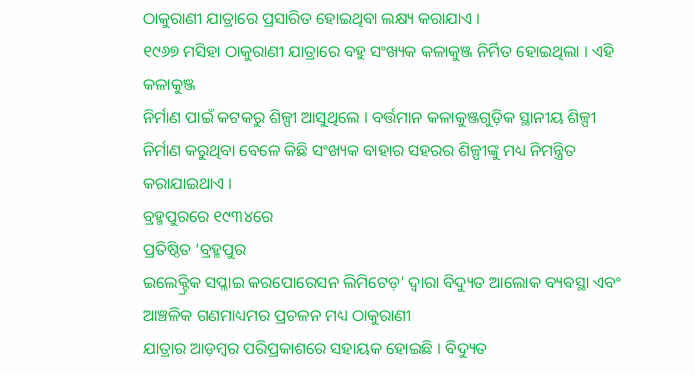ଠାକୁରାଣୀ ଯାତ୍ରାରେ ପ୍ରସାରିତ ହୋଇଥିବା ଲକ୍ଷ୍ୟ କରାଯାଏ ।
୧୯୬୭ ମସିହା ଠାକୁରାଣୀ ଯାତ୍ରାରେ ବହୁ ସଂଖ୍ୟକ କଳାକୁଞ୍ଜ ନିର୍ମିତ ହୋଇଥିଲା । ଏହି କଳାକୁଞ୍ଜ
ନିର୍ମାଣ ପାଇଁ କଟକରୁ ଶିଳ୍ପୀ ଆସୁଥିଲେ । ବର୍ତ୍ତମାନ କଳାକୁଞ୍ଜଗୁଡ଼ିକ ସ୍ଥାନୀୟ ଶିଳ୍ପୀ
ନିର୍ମାଣ କରୁଥିବା ବେଳେ କିଛି ସଂଖ୍ୟକ ବାହାର ସହରର ଶିଳ୍ପୀଙ୍କୁ ମଧ୍ୟ ନିମନ୍ତ୍ରିତ
କରାଯାଇଥାଏ ।
ବ୍ରହ୍ମପୁରରେ ୧୯୩୪ରେ
ପ୍ରତିଷ୍ଠିତ ‘ବ୍ରହ୍ମପୁର
ଇଲେକ୍ଟ୍ରିକ ସପ୍ଳାଇ କରପୋରେସନ ଲିମିଟେଡ଼’ ଦ୍ୱାରା ବିଦ୍ୟୁତ ଆଲୋକ ବ୍ୟବସ୍ଥା ଏବଂ ଆଞ୍ଚଳିକ ଗଣମାଧ୍ୟମର ପ୍ରଚଳନ ମଧ୍ୟ ଠାକୁରାଣୀ
ଯାତ୍ରାର ଆଡ଼ମ୍ୱର ପରିପ୍ରକାଶରେ ସହାୟକ ହୋଇଛି । ବିଦ୍ୟୁତ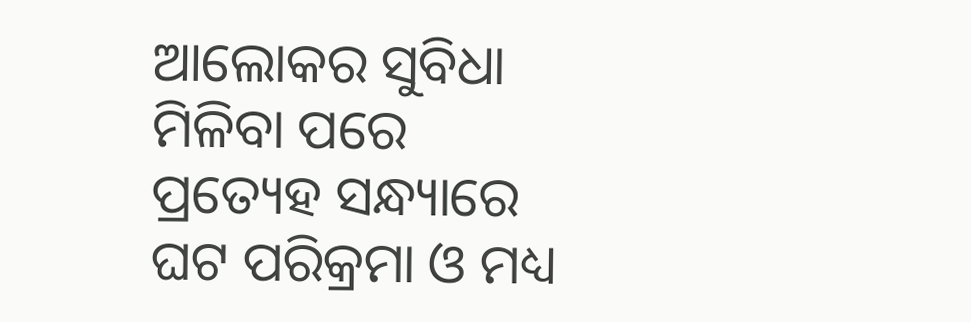ଆଲୋକର ସୁବିଧା ମିଳିବା ପରେ
ପ୍ରତ୍ୟେହ ସନ୍ଧ୍ୟାରେ ଘଟ ପରିକ୍ରମା ଓ ମଧ୍ୟ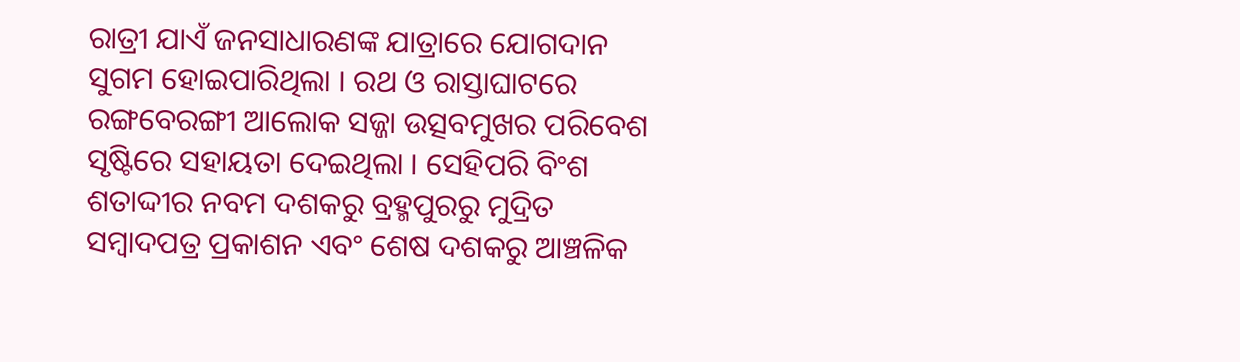ରାତ୍ରୀ ଯାଏଁ ଜନସାଧାରଣଙ୍କ ଯାତ୍ରାରେ ଯୋଗଦାନ
ସୁଗମ ହୋଇପାରିଥିଲା । ରଥ ଓ ରାସ୍ତାଘାଟରେ ରଙ୍ଗବେରଙ୍ଗୀ ଆଲୋକ ସଜ୍ଜା ଉତ୍ସବମୁଖର ପରିବେଶ
ସୃଷ୍ଟିରେ ସହାୟତା ଦେଇଥିଲା । ସେହିପରି ବିଂଶ ଶତାଦ୍ଦୀର ନବମ ଦଶକରୁ ବ୍ରହ୍ମପୁରରୁ ମୁଦ୍ରିତ
ସମ୍ୱାଦପତ୍ର ପ୍ରକାଶନ ଏବଂ ଶେଷ ଦଶକରୁ ଆଞ୍ଚଳିକ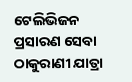ଟେଲିଭିଜନ ପ୍ରସାରଣ ସେବା ଠାକୁରାଣୀ ଯାତ୍ରା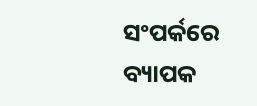ସଂପର୍କରେ ବ୍ୟାପକ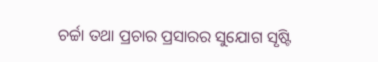ଚର୍ଚ୍ଚା ତଥା ପ୍ରଚାର ପ୍ରସାରର ସୁଯୋଗ ସୃଷ୍ଟି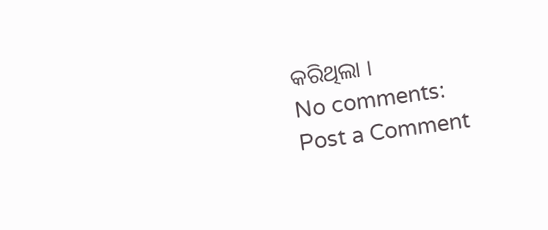କରିଥିଲା ।
No comments:
Post a Comment